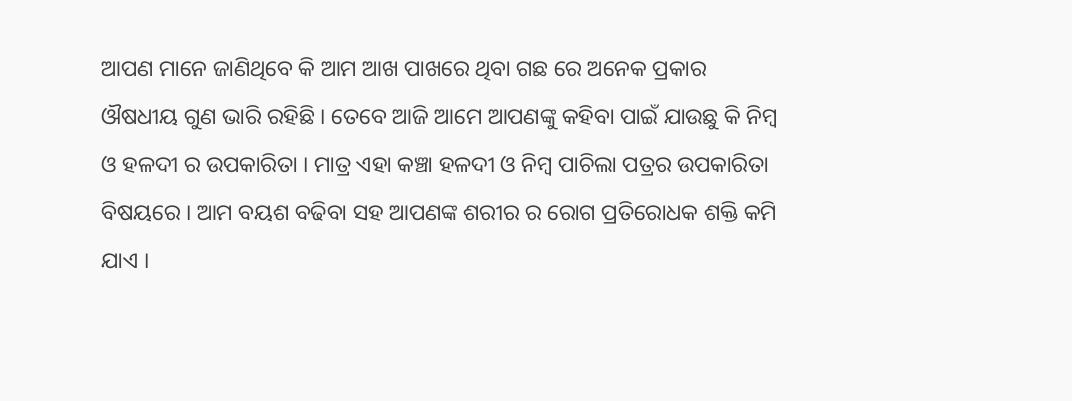ଆପଣ ମାନେ ଜାଣିଥିବେ କି ଆମ ଆଖ ପାଖରେ ଥିବା ଗଛ ରେ ଅନେକ ପ୍ରକାର ଔଷଧୀୟ ଗୁଣ ଭାରି ରହିଛି । ତେବେ ଆଜି ଆମେ ଆପଣଙ୍କୁ କହିବା ପାଇଁ ଯାଉଛୁ କି ନିମ୍ବ ଓ ହଳଦୀ ର ଉପକାରିତା । ମାତ୍ର ଏହା କଞ୍ଚା ହଳଦୀ ଓ ନିମ୍ବ ପାଚିଲା ପତ୍ରର ଉପକାରିତା ବିଷୟରେ । ଆମ ବୟଶ ବଢିବା ସହ ଆପଣଙ୍କ ଶରୀର ର ରୋଗ ପ୍ରତିରୋଧକ ଶକ୍ତି କମି ଯାଏ ।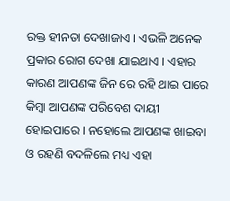ରକ୍ତ ହୀନତା ଦେଖାଜାଏ । ଏଭଳି ଅନେକ ପ୍ରକାର ରୋଗ ଦେଖା ଯାଇଥାଏ । ଏହାର କାରଣ ଆପଣଙ୍କ ଜିନ ରେ ରହି ଥାଇ ପାରେ କିମ୍ବା ଆପଣଙ୍କ ପରିବେଶ ଦାୟୀ ହୋଇପାରେ । ନହୋଲେ ଆପଣଙ୍କ ଖାଇବା ଓ ରହଣି ବଦଳିଲେ ମଧ୍ୟ ଏହା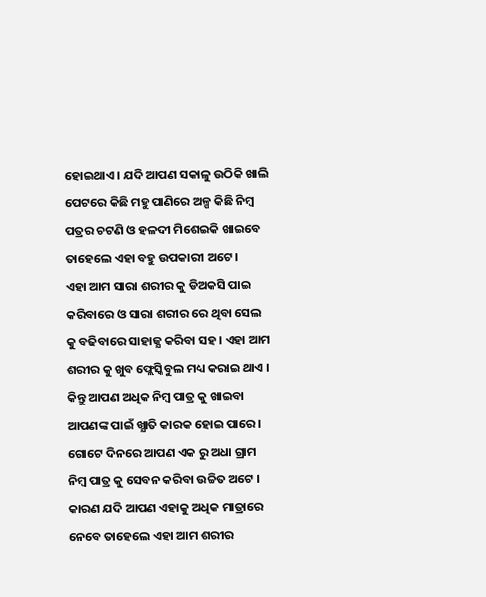ହୋଇଥାଏ । ଯଦି ଆପଣ ସକାଳୁ ଉଠିକି ଖାଲି ପେଟରେ କିଛି ମହୁ ପାଣିରେ ଅଳ୍ପ କିଛି ନିମ୍ବ ପତ୍ରର ଚଟଣି ଓ ହଳଦୀ ମିଶେଇକି ଖାଇବେ ତାହେଲେ ଏହା ବହୁ ଉପକାରୀ ଅଟେ ।
ଏହା ଆମ ସାରା ଶରୀର କୁ ଡିଅକସି ପାଇ କରିବାରେ ଓ ସାରା ଶରୀର ରେ ଥିବା ସେଲ କୁ ବଢିବାରେ ସାହାଜ୍ଯ କରିବା ସହ । ଏହା ଆମ ଶରୀର କୁ ଖୁବ ଫ୍ଲେସ୍କିବୁଲ ମଧ୍ୟ କରାଇ ଥାଏ । କିନ୍ତୁ ଆପଣ ଅଧିକ ନିମ୍ବ ପାତ୍ର କୁ ଖାଇବା ଆପଣଙ୍କ ପାଇଁ ଖ୍ଯାତି କାରକ ହୋଇ ପାରେ । ଗୋଟେ ଦିନରେ ଆପଣ ଏକ ରୁ ଅଧା ଗ୍ରାମ ନିମ୍ବ ପାତ୍ର କୁ ସେବନ କରିବା ଉଚ୍ଚିତ ଅଟେ । କାରଣ ଯଦି ଆପଣ ଏହାକୁ ଅଧିକ ମାତ୍ରାରେ ନେବେ ତାହେଲେ ଏହା ଆମ ଶରୀର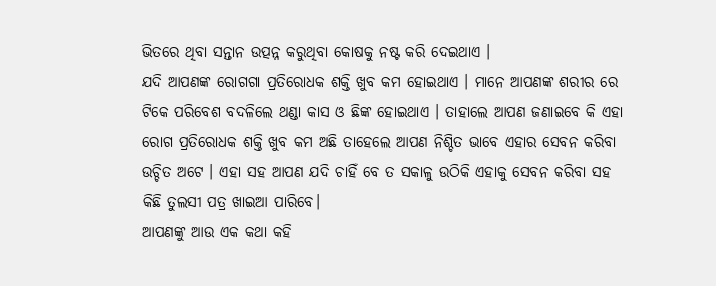ଭିତରେ ଥିବା ସନ୍ତାନ ଉତ୍ପନ୍ନ କରୁଥିବା କୋଷକୁ ନଷ୍ଟ କରି ଦେଇଥାଏ ।
ଯଦି ଆପଣଙ୍କ ରୋଗଗା ପ୍ରତିରୋଧକ ଶକ୍ତି ଖୁବ କମ ହୋଇଥାଏ । ମାନେ ଆପଣଙ୍କ ଶରୀର ରେ ଟିକେ ପରିବେଶ ବଦଳିଲେ ଥଣ୍ଡା କାସ ଓ ଛିଙ୍କ ହୋଇଥାଏ । ତାହାଲେ ଆପଣ ଜଣାଇବେ କି ଏହା ରୋଗ ପ୍ରତିରୋଧକ ଶକ୍ତି ଖୁବ କମ ଅଛି ତାହେଲେ ଆପଣ ନିଶ୍ଚିତ ଭାବେ ଏହାର ସେବନ କରିବା ଉଚ୍ଚିତ ଅଟେ । ଏହା ସହ ଆପଣ ଯଦି ଚାହିଁ ବେ ତ ସକାଳୁ ଉଠିକି ଏହାକୁ ସେବନ କରିବା ସହ କିଛି ତୁଲସୀ ପତ୍ର ଖାଇଆ ପାରିବେ।
ଆପଣଙ୍କୁ ଆଉ ଏକ କଥା କହି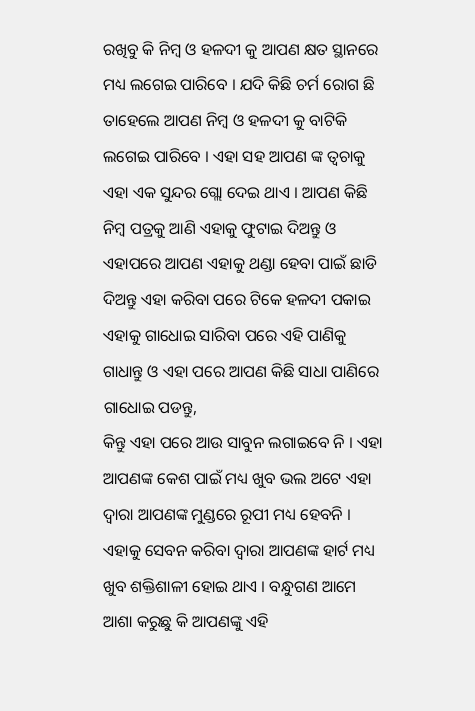ରଖିବୁ କି ନିମ୍ବ ଓ ହଳଦୀ କୁ ଆପଣ କ୍ଷତ ସ୍ଥାନରେ ମଧ୍ୟ ଲଗେଇ ପାରିବେ । ଯଦି କିଛି ଚର୍ମ ରୋଗ ଛି ତାହେଲେ ଆପଣ ନିମ୍ବ ଓ ହଳଦୀ କୁ ବାଟିକି ଲଗେଇ ପାରିବେ । ଏହା ସହ ଆପଣ ଙ୍କ ତ୍ଵଚାକୁ ଏହା ଏକ ସୁନ୍ଦର ଗ୍ଲୋ ଦେଇ ଥାଏ । ଆପଣ କିଛି ନିମ୍ବ ପତ୍ରକୁ ଆଣି ଏହାକୁ ଫୁଟାଇ ଦିଅନ୍ତୁ ଓ ଏହାପରେ ଆପଣ ଏହାକୁ ଥଣ୍ଡା ହେବା ପାଇଁ ଛାଡି ଦିଅନ୍ତୁ ଏହା କରିବା ପରେ ଟିକେ ହଳଦୀ ପକାଇ ଏହାକୁ ଗାଧୋଇ ସାରିବା ପରେ ଏହି ପାଣିକୁ ଗାଧାନ୍ତୁ ଓ ଏହା ପରେ ଆପଣ କିଛି ସାଧା ପାଣିରେ ଗାଧୋଇ ପଡନ୍ତୁ,
କିନ୍ତୁ ଏହା ପରେ ଆଉ ସାବୁନ ଲଗାଇବେ ନି । ଏହା ଆପଣଙ୍କ କେଶ ପାଇଁ ମଧ୍ୟ ଖୁବ ଭଲ ଅଟେ ଏହା ଦ୍ଵାରା ଆପଣଙ୍କ ମୁଣ୍ଡରେ ରୂପୀ ମଧ୍ୟ ହେବନି । ଏହାକୁ ସେବନ କରିବା ଦ୍ଵାରା ଆପଣଙ୍କ ହାର୍ଟ ମଧ୍ୟ ଖୁବ ଶକ୍ତିଶାଳୀ ହୋଇ ଥାଏ । ବନ୍ଧୁଗଣ ଆମେ ଆଶା କରୁଛୁ କି ଆପଣଙ୍କୁ ଏହି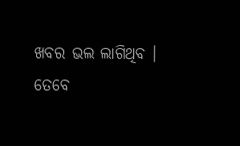ଖବର ଭଲ ଲାଗିଥିବ । ତେବେ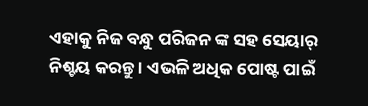ଏହାକୁ ନିଜ ବନ୍ଧୁ ପରିଜନ ଙ୍କ ସହ ସେୟାର୍ ନିଶ୍ଚୟ କରନ୍ତୁ । ଏଭଳି ଅଧିକ ପୋଷ୍ଟ ପାଇଁ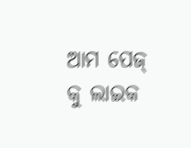ଆମ ପେଜ୍ କୁ ଲାଇକ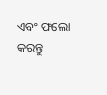ଏବଂ ଫଲୋ କରନ୍ତୁ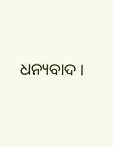ଧନ୍ୟବାଦ ।